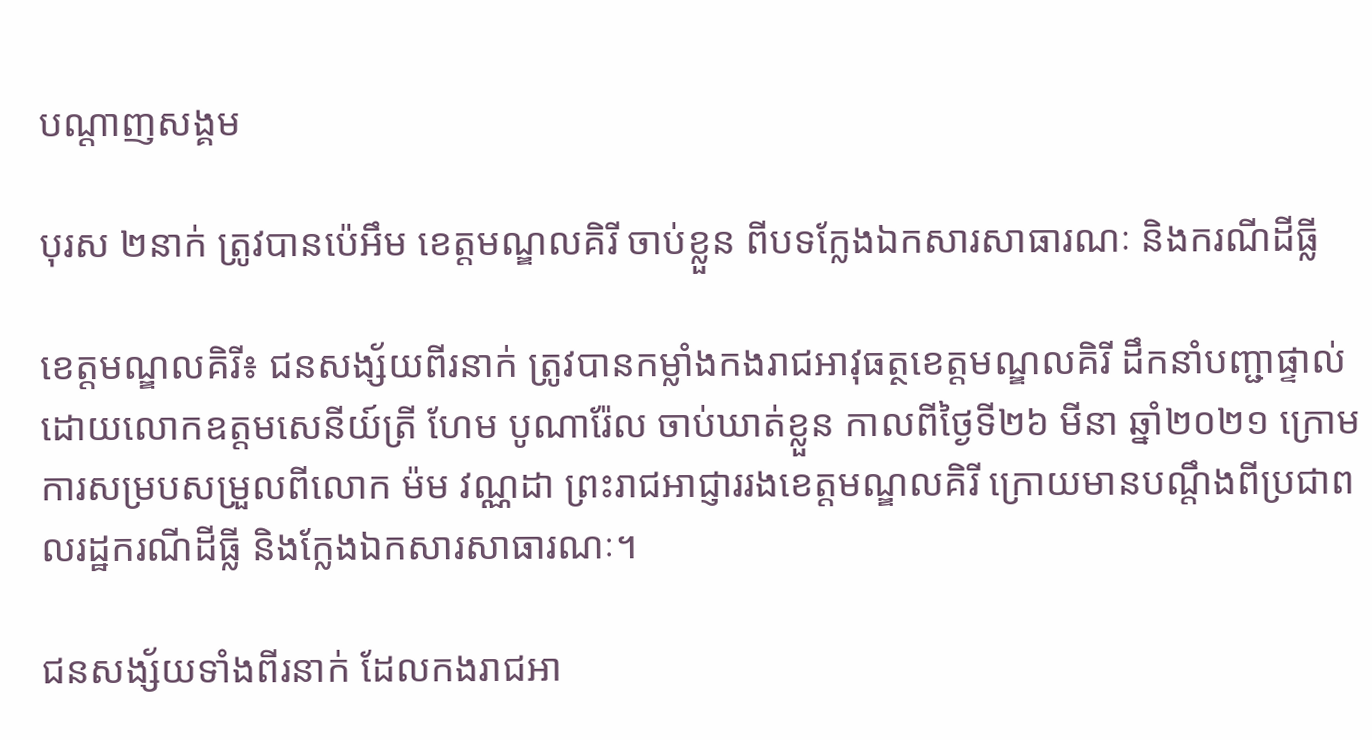បណ្តាញសង្គម

បុរស ២នាក់ ត្រូវបានប៉េអឹម ខេត្តមណ្ឌលគិរី ចាប់ខ្លួន ពីបទក្លែងឯកសារសាធារណៈ និងករណីដីធ្លី

ខេត្តមណ្ឌលគិរី៖ ជនសង្ស័យពីរនាក់ ត្រូវបានកម្លាំងកងរាជអាវុធត្ថខេត្តមណ្ឌលគិរី ដឹកនាំបញ្ជាផ្ទាល់ដោយលោកឧត្តមសេនីយ៍ត្រី ហែម បូណារ៉ែល ចាប់ឃាត់ខ្លួន កាលពីថ្ងៃទី២៦ មីនា ឆ្នាំ២០២១ ក្រោមការសម្របសម្រួលពីលោក ម៉ម វណ្ណដា ព្រះរាជអាជ្ញាររងខេត្តមណ្ឌលគិរី ក្រោយមានបណ្តឹងពីប្រជាពលរដ្ឋករណីដីធ្លី និងក្លែងឯកសារសាធារណៈ។

ជនសង្ស័យទាំងពីរនាក់ ដែលកងរាជអា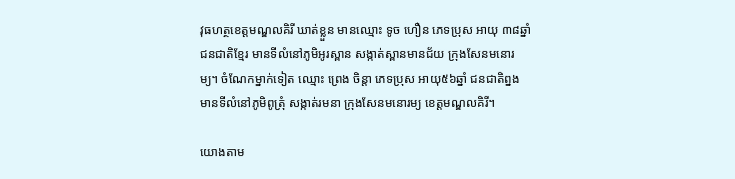វុធហត្ថខេត្តមណ្ឌលគិរី ឃាត់ខ្លួន មានឈ្មោះ ទូច ហឿន ភេទប្រុស អាយុ ៣៨ឆ្នាំ ជនជាតិខ្មែរ មានទីលំនៅភូមិអូរស្ពាន សង្កាត់ស្ពានមានជ័យ ក្រុងសែនមនោរម្យ។ ចំណែកម្នាក់ទៀត ឈ្មោះ ព្រេង ចិន្តា ភេទប្រុស អាយុ៥៦ឆ្នាំ ជនជាតិព្នង មានទីលំនៅភូមិពូត្រុំ សង្កាត់រមនា ក្រុងសែនមនោរម្យ ខេត្តមណ្ឌលគិរី។

យោងតាម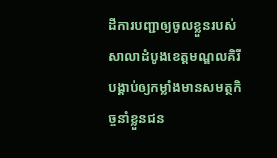ដីការបញ្ជាឲ្យចូលខ្លួនរបស់សាលាដំបូងខេត្តមណ្ឌលគិរី បង្គាប់ឲ្យកម្លាំងមានសមត្ថកិច្ចនាំខ្លួនជន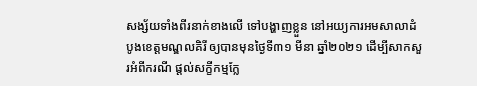សង្ស័យទាំងពីរនាក់ខាងលើ ទៅបង្ហាញខ្លួន នៅអយ្យការអមសាលាដំបូងខេត្តមណ្ឌលគិរី ឲ្យបានមុនថ្ងៃទី៣១ មីនា ឆ្នាំ២០២១ ដើម្បីសាកសួរអំពីករណី ផ្តល់សក្ខីកម្មក្លែ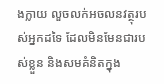ងក្លាយ លួចលក់អចលនវត្ថុរបស់អ្នកដទៃ ដែលមិនមែនជារបស់ខ្លួន និងសមគំនិតក្នុង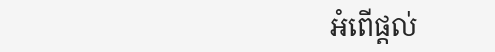អំពើផ្តល់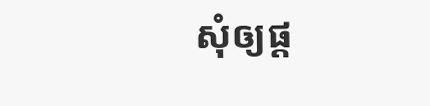សុំឲ្យផ្ត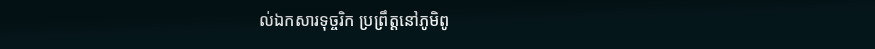ល់ឯកសារទុច្ចរិក ប្រព្រឹត្តនៅភូមិពូ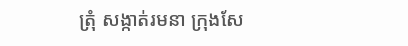ត្រុំ សង្កាត់រមនា ក្រុងសែ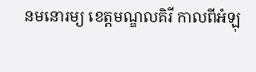នមនោរម្យ ខេត្តមណ្ឌលគិរី កាលពីអំឡុ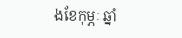ងខែកុម្ភៈ ឆ្នាំ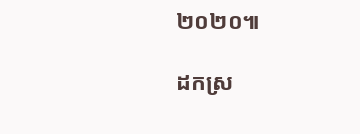២០២០៕

ដកស្រ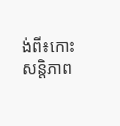ង់ពី៖កោះសន្តិភាព